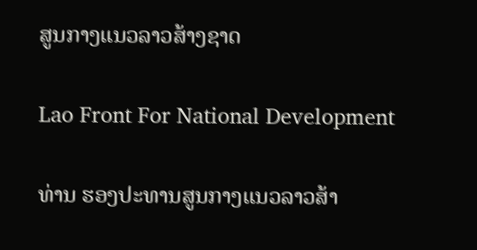ສູນກາງແນວລາວສ້າງຊາດ

Lao Front For National Development

ທ່ານ ຮອງປະທານສູນກາງແນວລາວສ້າ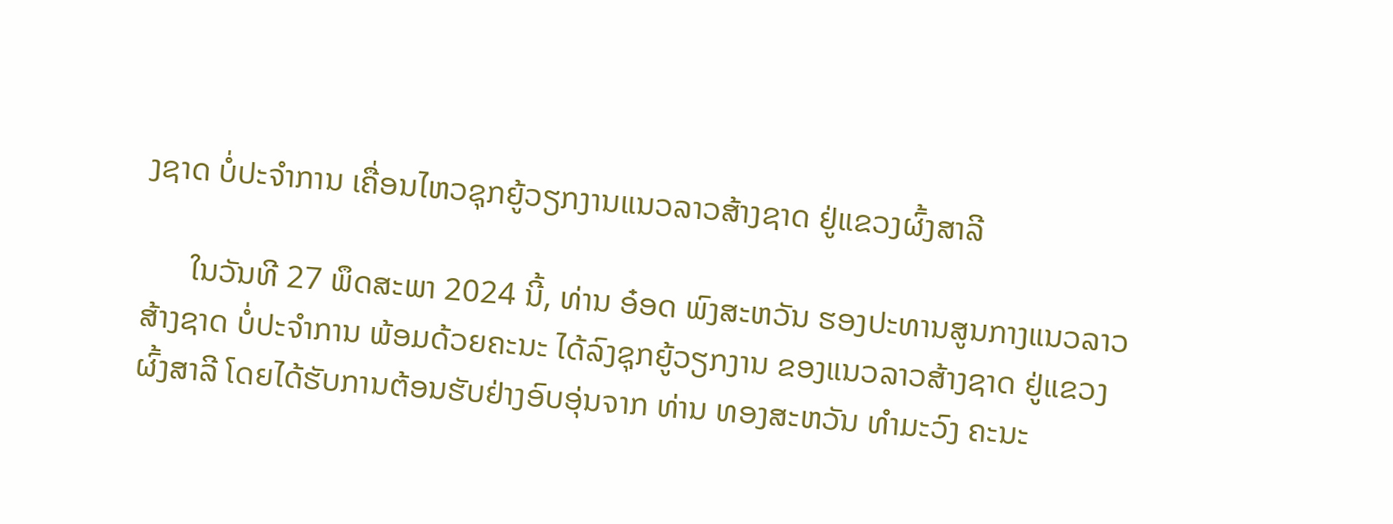ງຊາດ ບໍ່ປະຈຳການ ເຄື່ອນໄຫວຊຸກຍູ້ວຽກງານແນວລາວສ້າງຊາດ ຢູ່ແຂວງຜົ້ງສາລີ

      ໃນວັນທີ 27 ພຶດສະພາ 2024 ນີ້, ທ່ານ ອ໋ອດ ພົງສະຫວັນ ຮອງປະທານສູນກາງແນວລາວສ້າງຊາດ ບໍ່ປະຈຳການ ພ້ອມດ້ວຍຄະນະ ໄດ້ລົງຊຸກຍູ້ວຽກງານ ຂອງແນວລາວສ້າງຊາດ ຢູ່ແຂວງຜົ້ງສາລີ ໂດຍໄດ້ຮັບການຕ້ອນຮັບຢ່າງອົບອຸ່ນຈາກ ທ່ານ ທອງສະຫວັນ ທຳມະວົງ ຄະນະ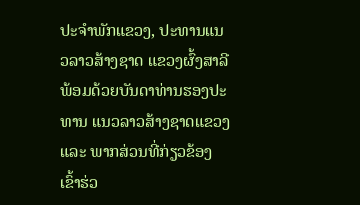ປະຈຳພັກແຂວງ, ປະທານແນວລາວສ້າງຊາດ ແຂວງຜົ້ງສາລີ ພ້ອມດ້ວຍບັນດາທ່ານຮອງປະທານ ແນວລາວສ້າງຊາດແຂວງ ແລະ ພາກສ່ວນທີ່ກ່ຽວຂ້ອງເຂົ້າຮ່ວ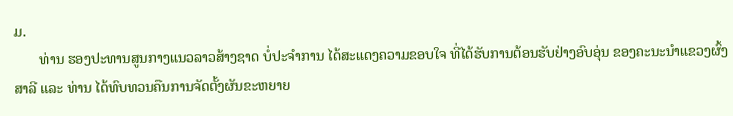ມ.
       ທ່ານ ຮອງປະທານສູນກາງແນວລາວສ້າງຊາດ ບໍ່ປະຈຳການ ໄດ້ສະແດງຄວາມຂອບໃຈ ທີ່ໄດ້ຮັບການຕ້ອນຮັບຢ່າງອົບອຸ່ນ ຂອງຄະນະນຳແຂວງຜົ້ງສາລີ ແລະ ທ່ານ ໄດ້ທົບທວນຄືນການຈັດຕັ້ງຜັນຂະຫຍາຍ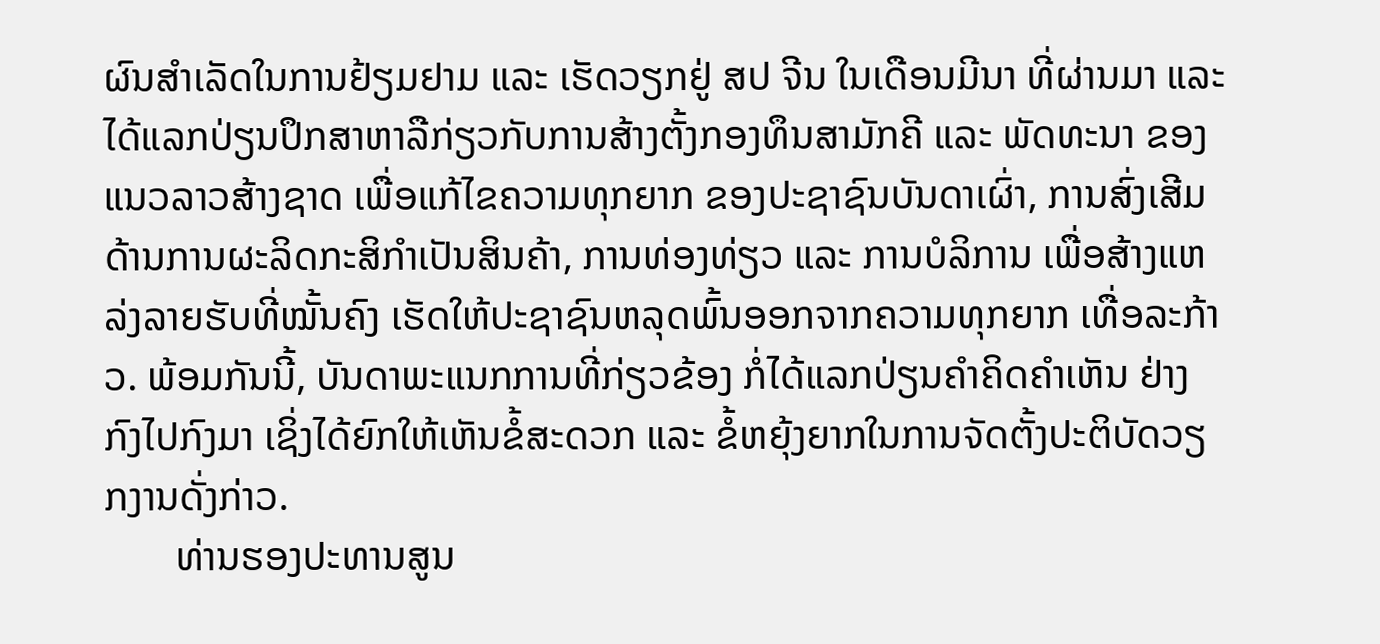ຜົນສຳເລັດໃນການຢ້ຽມຢາມ ແລະ ເຮັດວຽກຢູ່ ສປ ຈີນ ໃນເດືອນມີນາ ທີ່ຜ່ານມາ ແລະ ໄດ້ແລກປ່ຽນປຶກສາຫາລືກ່ຽວກັບການສ້າງຕັ້ງກອງທຶນສາມັກຄີ ແລະ ພັດທະນາ ຂອງແນວລາວສ້າງຊາດ ເພື່ອແກ້ໄຂຄວາມທຸກຍາກ ຂອງປະຊາຊົນບັນດາເຜົ່າ, ການສົ່ງເສີມດ້ານການຜະລິດກະສິກໍາເປັນສິນຄ້າ, ການທ່ອງທ່ຽວ ແລະ ການບໍລິການ ເພື່ອສ້າງແຫລ່ງລາຍຮັບທີ່ໝັ້ນຄົງ ເຮັດໃຫ້ປະຊາຊົນຫລຸດພົ້ນອອກຈາກຄວາມທຸກຍາກ ເທື່ອລະກ້າວ. ພ້ອມກັນນີ້, ບັນດາພະແນກການທີ່ກ່ຽວຂ້ອງ ກໍ່ໄດ້ແລກປ່ຽນຄຳຄິດຄຳເຫັນ ຢ່າງກົງໄປກົງມາ ເຊິ່ງໄດ້ຍົກໃຫ້ເຫັນຂໍ້ສະດວກ ແລະ ຂໍ້ຫຍຸ້ງຍາກໃນການຈັດຕັ້ງປະຕິບັດວຽກງານດັ່ງກ່າວ.
       ທ່ານຮອງປະທານສູນ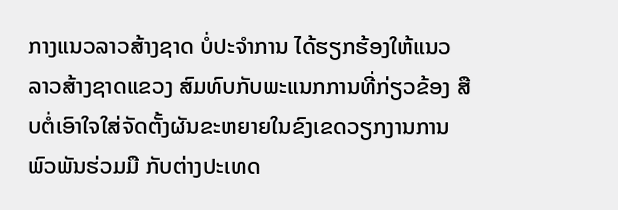ກາງແນວລາວສ້າງຊາດ ບໍ່ປະຈຳການ ໄດ້ຮຽກຮ້ອງໃຫ້ແນວລາວສ້າງຊາດແຂວງ ສົມທົບກັບພະແນກການທີ່ກ່ຽວຂ້ອງ ສືບຕໍ່ເອົາໃຈໃສ່ຈັດຕັ້ງຜັນຂະຫຍາຍໃນຂົງເຂດວຽກງານການພົວພັນຮ່ວມມື ກັບຕ່າງປະເທດ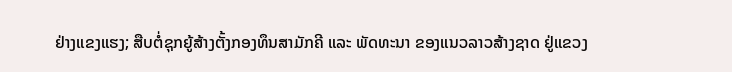ຢ່າງແຂງແຮງ; ສືບຕໍ່ຊຸກຍູ້ສ້າງຕັ້ງກອງທຶນສາມັກຄີ ແລະ ພັດທະນາ ຂອງແນວລາວສ້າງຊາດ ຢູ່ແຂວງ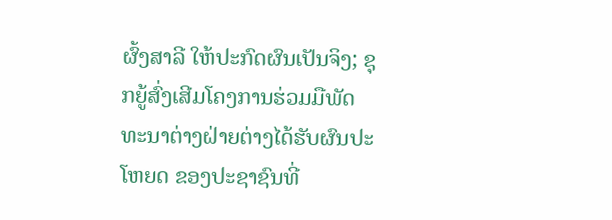ຜົ້ງສາລີ ໃຫ້ປະກົດຜົນເປັນຈິງ; ຊຸກຍູ້ສົ່ງເສີມໂຄງການຮ່ວມມືພັດທະນາຕ່າງຝ່າຍຕ່າງໄດ້ຮັບຜົນປະໂຫຍດ ຂອງປະຊາຊົນທີ່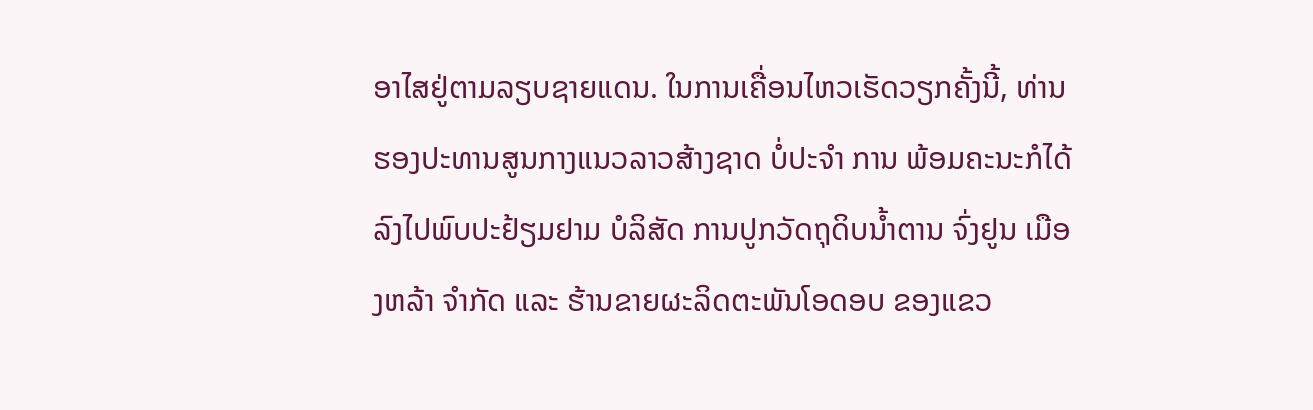ອາໄສຢູ່ຕາມລຽບຊາຍແດນ. ໃນການເຄື່ອນໄຫວເຮັດວຽກຄັ້ງນີ້, ທ່ານຮອງປະທານສູນກາງແນວລາວສ້າງຊາດ ບໍ່ປະຈຳ ການ ພ້ອມຄະນະກໍໄດ້ລົງໄປພົບປະຢ້ຽມຢາມ ບໍລິສັດ ການປູກວັດຖຸດິບນ້ຳຕານ ຈົ່ງຢູນ ເມືອງຫລ້າ ຈຳກັດ ແລະ ຮ້ານຂາຍຜະລິດຕະພັນໂອດອບ ຂອງແຂວ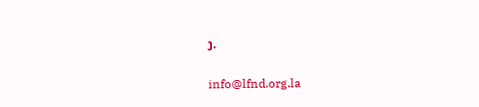ງ.

info@lfnd.org.la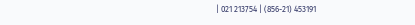| 021 213754 | (856-21) 453191